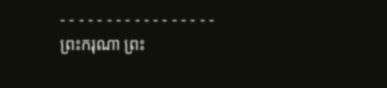- - - - - - - - - - - - - - - - -
ព្រះករុណា ព្រះ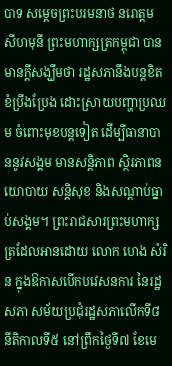បាទ សម្តេចព្រះបរមនាថ នរោត្តម សីហមុនី ព្រះមហាក្សត្រកម្ពុជា បានមានក្តីសង្ឃឹមថា រដ្ឋសភានឹងបន្តខិតខំប្រឹងប្រែង ដោះស្រាយបញ្ហាប្រឈម ចំពោះមុខបន្តទៀត ដើម្បីធានាបាននូវសង្គម មានសន្តិភាព ស្ថិរភាពនយោបាយ សន្តិសុខ និងសណ្តាប់ធ្នាប់សង្គម។ ព្រះរាជសារព្រះមហាក្សត្រដែលអានដោយ លោក ហេង សំរិន ក្នុងឱកាសបើកបវេសនការ នៃរដ្ឋសភា សម័យប្រជុំរដ្ឋសភាលើកទី៨ នីតិកាលទី៥ នៅព្រឹកថ្ងៃទី៧ ខែមេ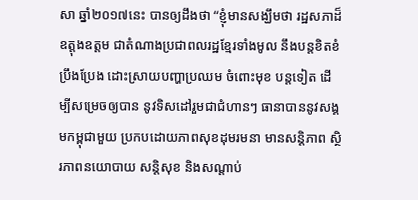សា ឆ្នាំ២០១៧នេះ បានឲ្យដឹងថា “ខ្ញុំមានសង្ឃឹមថា រដ្ឋសភាដ៏ឧត្តុងឧត្តម ជាតំណាងប្រជាពលរដ្ឋខ្មែរទាំងមូល នឹងបន្តខិតខំប្រឹងប្រែង ដោះស្រាយបញ្ហាប្រឈម ចំពោះមុខ បន្តទៀត ដើម្បីសម្រេចឲ្យបាន នូវទិសដៅរួមជាជំហានៗ ធានាបាននូវសង្គមកម្ពុជាមួយ ប្រកបដោយភាពសុខដុមរមនា មានសន្តិភាព ស្ថិរភាពនយោបាយ សន្តិសុខ និងសណ្តាប់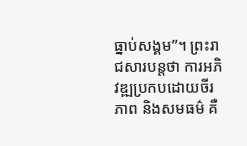ធ្នាប់សង្គម”។ ព្រះរាជសារបន្តថា ការអភិវឌ្ឍប្រកបដោយចីរភាព និងសមធម៌ គឺ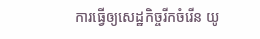ការធ្វើឲ្យសេដ្ឋកិច្ចរីកចំរើន យូ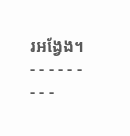រអង្វែង។
- - - - - - - - -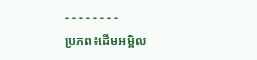- - - - - - - -
ប្រភព៖ដើមអម្ពិល